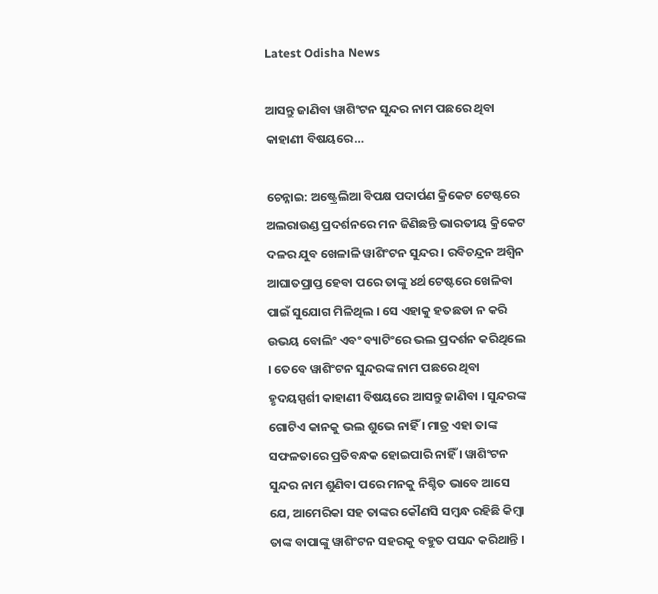Latest Odisha News

ଆସନ୍ତୁ ଜାଣିବା ୱାଶିଂଟନ ସୁନ୍ଦର ନାମ ପଛରେ ଥିବା କାହାଣୀ ବିଷୟରେ…

ଚେନ୍ନାଇ: ଅଷ୍ଟ୍ରେଲିଆ ବିପକ୍ଷ ପଦାର୍ପଣ କ୍ରିକେଟ ଟେଷ୍ଟରେ ଅଲରାଉଣ୍ଡ ପ୍ରଦର୍ଶନରେ ମନ ଜିଣିଛନ୍ତି ଭାରତୀୟ କ୍ରିକେଟ ଦଳର ଯୁବ ଖେଳାଳି ୱାଶିଂଟନ ସୁନ୍ଦର । ରବିଚନ୍ଦ୍ରନ ଅଶ୍ୱିନ ଆଘାତପ୍ରାପ୍ତ ହେବା ପରେ ତାଙ୍କୁ ୪ର୍ଥ ଟେଷ୍ଟରେ ଖେଳିବା ପାଇଁ ସୁଯୋଗ ମିଳିଥିଲ । ସେ ଏହାକୁ ହତଛଡା ନ କରି ଉଭୟ ବୋଲିଂ ଏବଂ ବ୍ୟାଟିଂରେ ଭଲ ପ୍ରଦର୍ଶନ କରିଥିଲେ । ତେବେ ୱାଶିଂଟନ ସୁନ୍ଦରଙ୍କ ନାମ ପଛରେ ଥିବା ହୃଦୟସ୍ପର୍ଶୀ କାହାଣୀ ବିଷୟରେ ଆସନ୍ତୁ ଜାଣିବା । ସୁନ୍ଦରଙ୍କ ଗୋଟିଏ କାନକୁ ଭଲ ଶୁଭେ ନାହିଁ । ମାତ୍ର ଏହା ତାଙ୍କ ସଫଳତାରେ ପ୍ରତିବନ୍ଧକ ହୋଇପାରି ନାହିଁ । ୱାଶିଂଟନ ସୁନ୍ଦର ନାମ ଶୁଣିବା ପରେ ମନକୁ ନିଶ୍ଚିତ ଭାବେ ଆସେ ଯେ, ଆମେରିକା ସହ ତାଙ୍କର କୌଣସି ସମ୍ବନ୍ଧ ରହିଛି କିମ୍ବା ତାଙ୍କ ବାପାଙ୍କୁ ୱାଶିଂଟନ ସହରକୁ ବହୁତ ପସନ୍ଦ କରିଥାନ୍ତି ।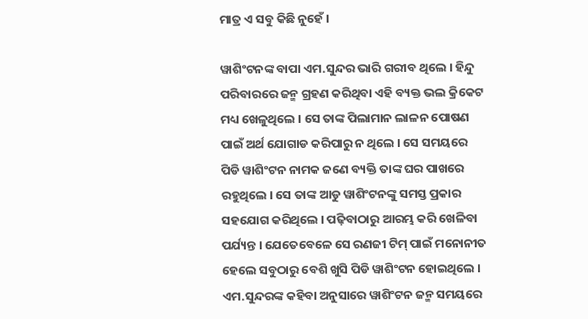ମାତ୍ର ଏ ସବୁ କିଛି ନୁହେଁ ।

ୱାଶିଂଟନଙ୍କ ବାପା ଏମ.ସୁନ୍ଦର ଭାରି ଗରୀବ ଥିଲେ । ହିନ୍ଦୁ ପରିବାରରେ ଜନ୍ମ ଗ୍ରହଣ କରିଥିବା ଏହି ବ୍ୟକ୍ତ ଭଲ କ୍ରିକେଟ ମଧ୍ୟ ଖେଳୁଥିଲେ । ସେ ତାଙ୍କ ପିଲାମାନ ଲାଳନ ପୋଷଣ ପାଇଁ ଅର୍ଥ ଯୋଗାଡ କରିପାରୁ ନ ଥିଲେ । ସେ ସମୟରେ ପିଡି ୱାଶିଂଟନ ନାମକ ଜଣେ ବ୍ୟକ୍ତି ତାଙ୍କ ଘର ପାଖରେ ରହୁଥିଲେ । ସେ ତାଙ୍କ ଆଡୁ ୱାଶିଂଟନଙ୍କୁ ସମସ୍ତ ପ୍ରକାର ସହଯୋଗ କରିଥିଲେ । ପଢ଼ିବାଠାରୁ ଆରମ୍ଭ କରି ଖେଳିବା ପର୍ଯ୍ୟନ୍ତ । ଯେତେବେଳେ ସେ ରଣଜୀ ଟିମ୍ ପାଇଁ ମନୋନୀତ ହେଲେ ସବୁଠାରୁ ବେଶି ଖୁସି ପିଡି ୱାଶିଂଟନ ହୋଇଥିଲେ । ଏମ.ସୁନ୍ଦରଙ୍କ କହିବା ଅନୁସାରେ ୱାଶିଂଟନ ଜନ୍ମ ସମୟରେ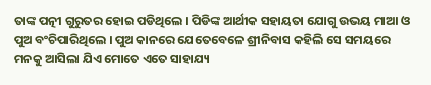ତାଙ୍କ ପତ୍ନୀ ଗୁରୁତର ହୋଇ ପଡିଥିଲେ । ପିଡିଙ୍କ ଆର୍ଥୀକ ସହାୟତା ଯୋଗୁ ଉଭୟ ମାଆ ଓ ପୁଅ ବଂଚିପାରିଥିଲେ । ପୁଅ କାନରେ ଯେତେବେଳେ ଶ୍ରୀନିବାସ କହିଲି ସେ ସମୟରେ ମନକୁ ଆସିଲା ଯିଏ ମୋତେ ଏତେ ସାହାଯ୍ୟ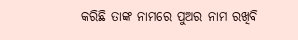କରିଛି ତାଙ୍କ ନାମରେ ପୁଅର ନାମ ରଖିବି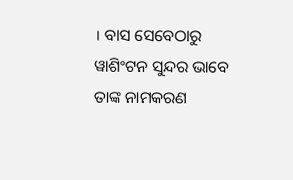। ବାସ ସେବେଠାରୁ ୱାଶିଂଟନ ସୁନ୍ଦର ଭାବେ ତାଙ୍କ ନାମକରଣ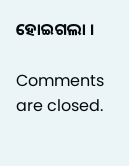ହୋଇଗଲା ।

Comments are closed.